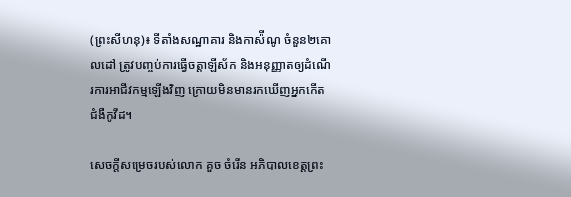(ព្រះសីហនុ)៖ ទីតាំងសណ្ឋាគារ និងកាស៉ីណូ ចំនួន២គោលដៅ ត្រូវបញ្ចប់ការធ្វើចត្ដាឡីស័ក និងអនុញ្ញាតឲ្យដំណើរការអាជីវកម្មឡើងវិញ ក្រោយមិនមានរកឃើញអ្នកកើតជំងឺកូវីដ។

សេចក្ដីសម្រេចរបស់លោក គួច ចំរើន អភិបាលខេត្តព្រះ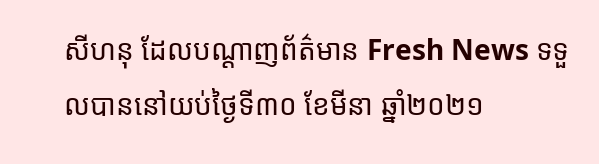សីហនុ ដែលបណ្ដាញព័ត៌មាន Fresh News ទទួលបាននៅយប់ថ្ងៃទី៣០ ខែមីនា ឆ្នាំ២០២១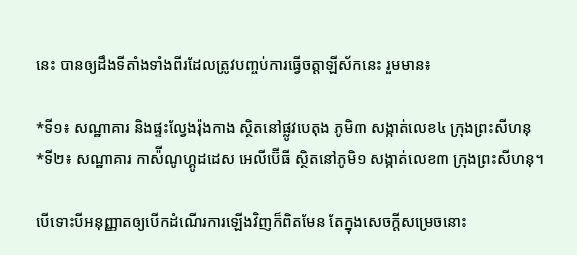នេះ បានឲ្យដឹងទីតាំងទាំងពីរដែលត្រូវបញ្ចប់ការធ្វើចត្ដាឡីស័កនេះ រួមមាន៖

*ទី១៖ សណ្ឋាគារ និងផ្ទះល្វែងរ៉ុងកាង ស្ថិតនៅផ្លូវបេតុង ភូមិ៣ សង្កាត់លេខ៤ ក្រុងព្រះសីហនុ
*ទី២៖ សណ្ឋាគារ កាស៉ីណូហ្គូដដេស អេលីប៊ើធី ស្ថិតនៅភូមិ១ សង្កាត់លេខ៣ ក្រុងព្រះសីហនុ។

បើទោះបីអនុញ្ញាតឲ្យបើកដំណើរការឡើងវិញក៏ពិតមែន តែក្នុងសេចក្ដីសម្រេចនោះ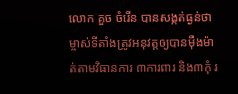លោក គួច ចំរើន បានសង្កត់ធ្ងន់ថា ម្ចាស់ទីតាំងត្រូវអនុវត្តឲ្យបានម៉ឺងម៉ាត់តាមវិធានការ ៣ការពារ និង៣កុំ រ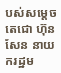បស់សម្ដេចតេជោ ហ៊ុន សែន នាយករដ្ឋម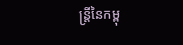ន្ដ្រីនៃកម្ពុ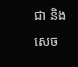ជា និងសេច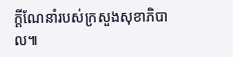ក្ដីណែនាំរបស់ក្រសួងសុខាភិបាល៕